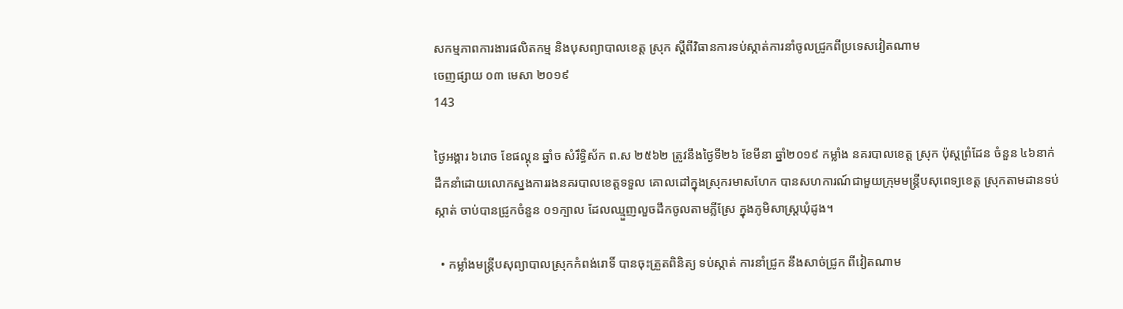សកម្មភាពការងារផលិតកម្ម និងបុសព្យាបាលខេត្ត ស្រុក ស្តីពីវិធានការទប់ស្កាត់ការនាំចូលជ្រូកពីប្រទេសវៀតណាម
ចេញផ្សាយ ០៣ មេសា ២០១៩
143

ថ្ងៃអង្គារ ៦រោច ខែផល្គុន ឆ្នាំច សំរឹទ្ធិស័ក ព.ស ២៥៦២ ត្រូវនឹងថ្ងៃទី២៦ ខែមីនា ឆ្នាំ២០១៩ កម្លាំង នគរបាលខេត្ត ស្រុក ប៉ុស្តព្រំដែន ចំនួន ៤៦នាក់ ដឹកនាំដោយលោកស្នងការរងនគរបាលខេត្តទទួល គោលដៅក្នុងស្រុករមាសហែក បានសហការណ៍ជាមួយក្រុមមន្ត្រីបសុពេទ្យខេត្ត ស្រុកតាមដានទប់ស្កាត់ ចាប់បានជ្រូកចំនួន ០១ក្បាល ដែលឈ្មួញលួចដឹកចូលតាមភ្លីស្រែ ក្នុងភូមិសាស្ត្រឃុំដូង។

  • កម្លាំងមន្ត្រីបសុព្យាបាលស្រុកកំពង់រោទិ៍ បានចុះត្រួតពិនិត្យ ទប់ស្កាត់ ការនាំជ្រូក នឹងសាច់ជ្រូក ពីវៀតណាម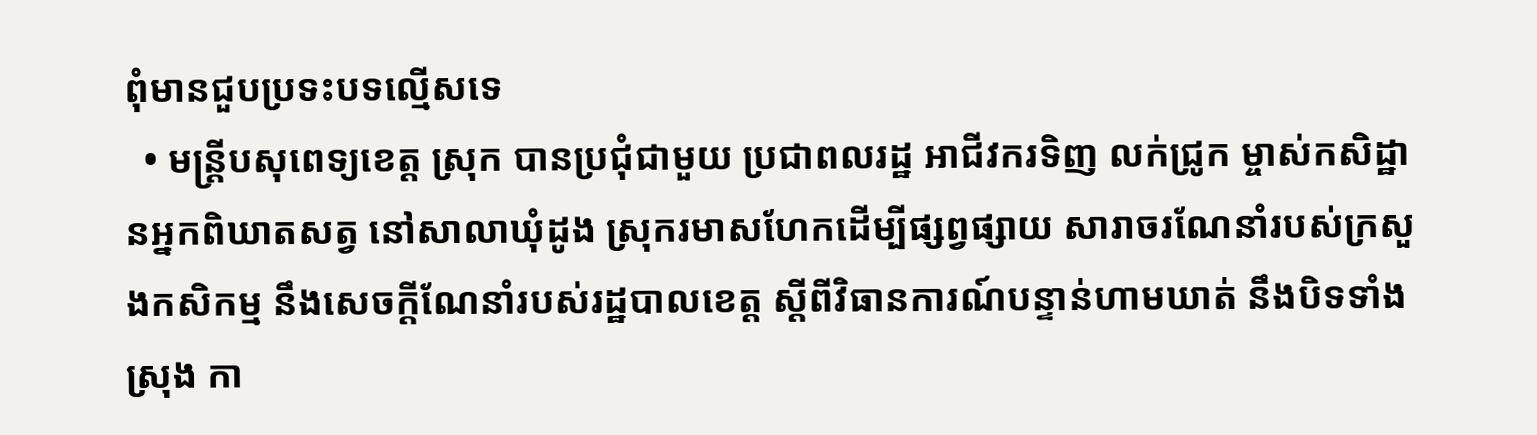ពុំមានជួបប្រទះបទល្មើសទេ
  • មន្ត្រីបសុពេទ្យខេត្ត ស្រុក បានប្រជុំជាមួយ ប្រជាពលរដ្ឋ អាជីវករទិញ លក់ជ្រូក ម្ចាស់កសិដ្ឋានអ្នកពិឃាតសត្វ នៅសាលាឃុំដូង ស្រុករមាសហែកដើម្បីផ្សព្វផ្សាយ សារាចរណែនាំរបស់ក្រសួងកសិកម្ម នឹងសេចក្តីណែនាំរបស់រដ្ឋបាលខេត្ត ស្តីពីវិធានការណ៍បន្ទាន់ហាមឃាត់ នឹងបិទទាំងស្រុង កា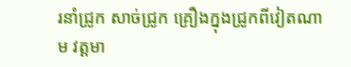រនាំជ្រូក សាច់ជ្រូក គ្រឿងក្នុងជ្រូកពីវៀតណាម វត្តមា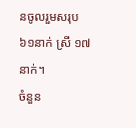នចូលរួមសរុប ៦១នាក់ ស្រី ១៧នាក់។
ចំនួន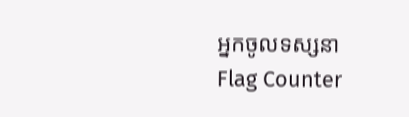អ្នកចូលទស្សនា
Flag Counter